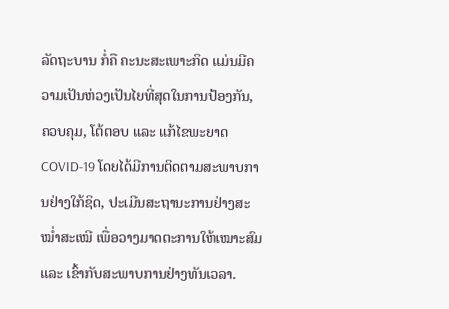ລັດຖະບານ ກໍ່ຄື ຄະນະສະເພາະກິດ ແມ່ນມີຄວາມເປັນຫ່ວງເປັນໄຍທີ່ສຸດໃນການປ້ອງກັນ, ຄວບຄຸມ, ໂຕ້ຕອບ ແລະ ແກ້ໄຂພະຍາດ COVID-19 ໂດຍໄດ້ມີການຕິດຕາມສະພາບການຢ່າງໃກ້ຊິດ, ປະເມີນສະຖານະການຢ່າງສະໝໍ່າສະເໝີ ເພື່ອວາງມາດຕະການໃຫ້ເໝາະສົມ ແລະ ເຂົ້າກັບສະພາບການຢ່າງທັນເວລາ.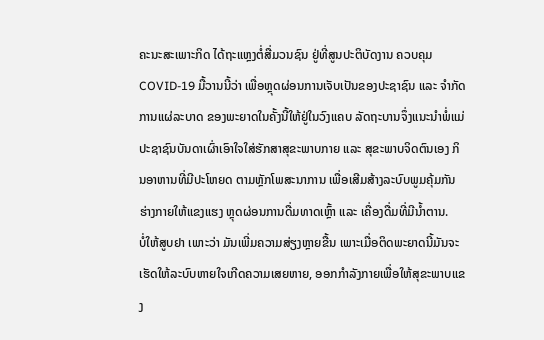ຄະນະສະເພາະກິດ ໄດ້ຖະແຫຼງຕໍ່ສື່ມວນຊົນ ຢູ່ທີ່ສູນປະຕິບັດງານ ຄວບຄຸມ COVID-19 ມື້ວານນີ້ວ່າ ເພື່ອຫຼຸດຜ່ອນການເຈັບເປັນຂອງປະຊາຊົນ ແລະ ຈໍາກັດການແຜ່ລະບາດ ຂອງພະຍາດໃນຄັ້ງນີ້ໃຫ້ຢູ່ໃນວົງແຄບ ລັດຖະບານຈຶ່ງແນະນຳພໍ່ແມ່ປະຊາຊົນບັນດາເຜົ່າເອົາໃຈໃສ່ຮັກສາສຸຂະພາບກາຍ ແລະ ສຸຂະພາບຈິດຕົນເອງ ກິນອາຫານທີ່ມີປະໂຫຍດ ຕາມຫຼັກໂພສະນາການ ເພື່ອເສີມສ້າງລະບົບພູມຄຸ້ມກັນຮ່າງກາຍໃຫ້ແຂງແຮງ ຫຼຸດຜ່ອນການດື່ມທາດເຫຼົ້າ ແລະ ເຄື່ອງດື່ມທີ່ມີນໍ້າຕານ.
ບໍ່ໃຫ້ສູບຢາ ເພາະວ່າ ມັນເພີ່ມຄວາມສ່ຽງຫຼາຍຂື້ນ ເພາະເມື່ອຕິດພະຍາດນີ້ມັນຈະເຮັດໃຫ້ລະບົບຫາຍໃຈເກີດຄວາມເສຍຫາຍ, ອອກກຳລັງກາຍເພື່ອໃຫ້ສຸຂະພາບແຂງ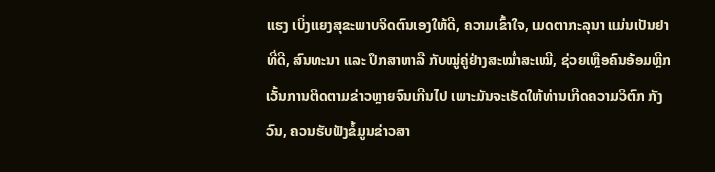ແຮງ ເບິ່ງແຍງສຸຂະພາບຈິດຕົນເອງໃຫ້ດີ, ຄວາມເຂົ້າໃຈ, ເມດຕາກະລຸນາ ແມ່ນເປັນຢາທີ່ດີ, ສົນທະນາ ແລະ ປຶກສາຫາລື ກັບໝູ່ຄູ່ຢ່າງສະໝໍ່າສະເໝີ, ຊ່ວຍເຫຼືອຄົນອ້ອມຫຼີກ ເວັ້ນການຕິດຕາມຂ່າວຫຼາຍຈົນເກີນໄປ ເພາະມັນຈະເຮັດໃຫ້ທ່ານເກີດຄວາມວິຕົກ ກັງວົນ, ຄວນຮັບຟັງຂໍ້ມູນຂ່າວສາ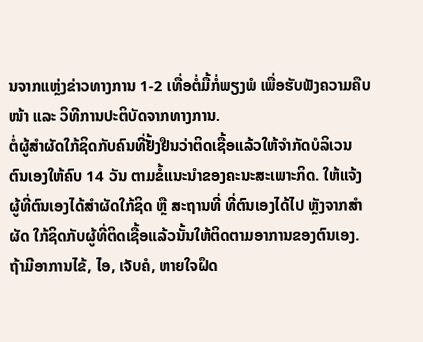ນຈາກແຫຼ່ງຂ່າວທາງການ 1-2 ເທື່ອຕໍ່ມື້ກໍ່ພຽງພໍ ເພື່ອຮັບຟັງຄວາມຄືບໜ້າ ແລະ ວິທີການປະຕິບັດຈາກທາງການ.
ຕໍ່ຜູ້ສຳຜັດໃກ້ຊິດກັບຄົນທີ່ຢັ້ງຢືນວ່າຕິດເຊື້ອແລ້ວໃຫ້ຈຳກັດບໍລິເວນຕົນເອງໃຫ້ຄົບ 14 ວັນ ຕາມຂໍ້ແນະນໍາຂອງຄະນະສະເພາະກິດ. ໃຫ້ແຈ້ງຜູ້ທີ່ຕົນເອງໄດ້ສຳຜັດໃກ້ຊິດ ຫຼື ສະຖານທີ່ ທີ່ຕົນເອງໄດ້ໄປ ຫຼັງຈາກສຳຜັດ ໃກ້ຊິດກັບຜູ້ທີ່ຕິດເຊື້ອແລ້ວນັ້ນໃຫ້ຕິດຕາມອາການຂອງຕົນເອງ. ຖ້າມີອາການໄຂ້, ໄອ, ເຈັບຄໍ, ຫາຍໃຈຝຶດ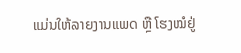ແມ່ນໃຫ້ລາຍງານແພດ ຫຼື ໂຮງໝໍຢູ່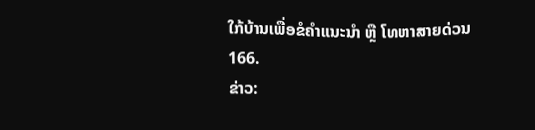ໃກ້ບ້ານເພື່ອຂໍຄຳແນະນຳ ຫຼື ໂທຫາສາຍດ່ວນ 166.
ຂ່າວ: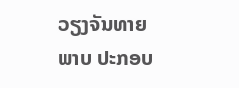ວຽງຈັນທາຍ
ພາບ ປະກອບ